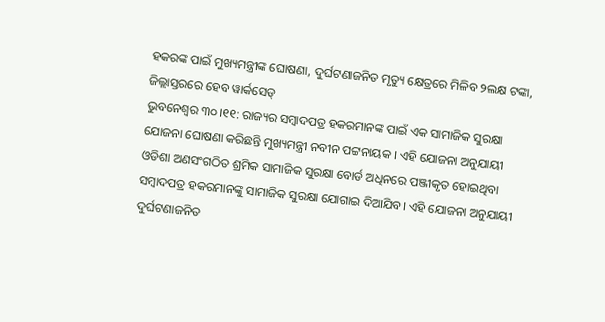ହକରଙ୍କ ପାଇଁ ମୁଖ୍ୟମନ୍ତ୍ରୀଙ୍କ ଘୋଷଣା, ଦୁର୍ଘଟଣାଜନିତ ମୃତ୍ୟୁ କ୍ଷେତ୍ରରେ ମିଳିବ ୨ଲକ୍ଷ ଟଙ୍କା, ଜିଲ୍ଲାସ୍ତରରେ ହେବ ୱାର୍କସେଡ୍
ଭୁବନେଶ୍ବର ୩୦।୧୧: ରାଜ୍ୟର ସମ୍ବାଦପତ୍ର ହକରମାନଙ୍କ ପାଇଁ ଏକ ସାମାଜିକ ସୁରକ୍ଷା ଯୋଜନା ଘୋଷଣା କରିଛନ୍ତି ମୁଖ୍ୟମନ୍ତ୍ରୀ ନବୀନ ପଟ୍ଟନାୟକ । ଏହି ଯୋଜନା ଅନୁଯାୟୀ ଓଡିଶା ଅଣସଂଗଠିତ ଶ୍ରମିକ ସାମାଜିକ ସୁରକ୍ଷା ବୋର୍ଡ ଅଧିନରେ ପଞ୍ଜୀକୃତ ହୋଇଥିବା ସମ୍ବାଦପତ୍ର ହକରମାନଙ୍କୁ ସାମାଜିକ ସୁରକ୍ଷା ଯୋଗାଇ ଦିଆଯିବ। ଏହି ଯୋଜନା ଅନୁଯାୟୀ ଦୁର୍ଘଟଣାଜନିତ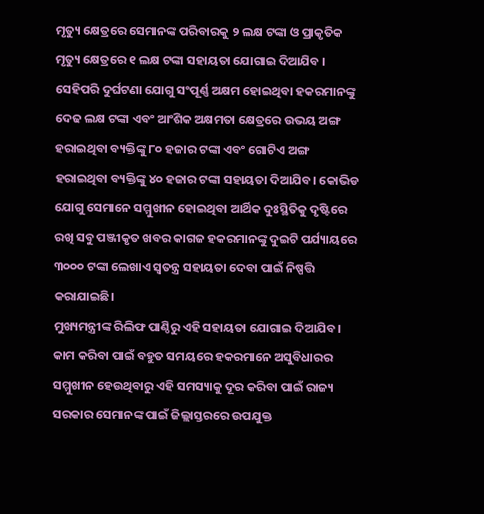ମୃତ୍ୟୁ କ୍ଷେତ୍ରରେ ସେମାନଙ୍କ ପରିବାରକୁ ୨ ଲକ୍ଷ ଟଙ୍କା ଓ ପ୍ରାକୃତିକ ମୃତ୍ୟୁ କ୍ଷେତ୍ରରେ ୧ ଲକ୍ଷ ଟଙ୍କା ସହାୟତା ଯୋଗାଇ ଦିଆଯିବ ।
ସେହିପରି ଦୁର୍ଘଟଣା ଯୋଗୁ ସଂପୂର୍ଣ୍ଣ ଅକ୍ଷମ ହୋଇଥିବା ହକରମାନଙ୍କୁ ଦେଢ ଲକ୍ଷ ଟଙ୍କା ଏବଂ ଆଂଶିକ ଅକ୍ଷମତା କ୍ଷେତ୍ରରେ ଉଭୟ ଅଙ୍ଗ ହରାଇଥିବା ବ୍ୟକ୍ତିଙ୍କୁ ୮୦ ହଜାର ଟଙ୍କା ଏବଂ ଗୋଟିଏ ଅଙ୍ଗ ହରାଇଥିବା ବ୍ୟକ୍ତିଙ୍କୁ ୪୦ ହଜାର ଟଙ୍କା ସହାୟତା ଦିଆଯିବ। କୋଭିଡ ଯୋଗୁ ସେମାନେ ସମ୍ମୁଖୀନ ହୋଇଥିବା ଆର୍ଥିକ ଦୁଃସ୍ଥିତିକୁ ଦୃଷ୍ଟିରେ ରଖି ସବୁ ପଞ୍ଜୀକୃତ ଖବର କାଗଜ ହକରମାନଙ୍କୁ ଦୁଇଟି ପର୍ଯ୍ୟାୟରେ ୩୦୦୦ ଟଙ୍କା ଲେଖାଏ ସ୍ବତନ୍ତ୍ର ସହାୟତା ଦେବା ପାଇଁ ନିଷ୍ପତ୍ତି କରାଯାଇଛି।
ମୁଖ୍ୟମନ୍ତ୍ରୀଙ୍କ ରିଲିଫ ପାଣ୍ଠିରୁ ଏହି ସହାୟତା ଯୋଗାଇ ଦିଆଯିବ। କାମ କରିବା ପାଇଁ ବହୁତ ସମୟରେ ହକରମାନେ ଅସୁବିଧାରର ସମ୍ମୁଖୀନ ହେଉଥିବାରୁ ଏହି ସମସ୍ୟାକୁ ଦୂର କରିବା ପାଇଁ ରାଜ୍ୟ ସରକାର ସେମାନଙ୍କ ପାଇଁ ଜିଲ୍ଲାସ୍ତରରେ ଉପଯୁକ୍ତ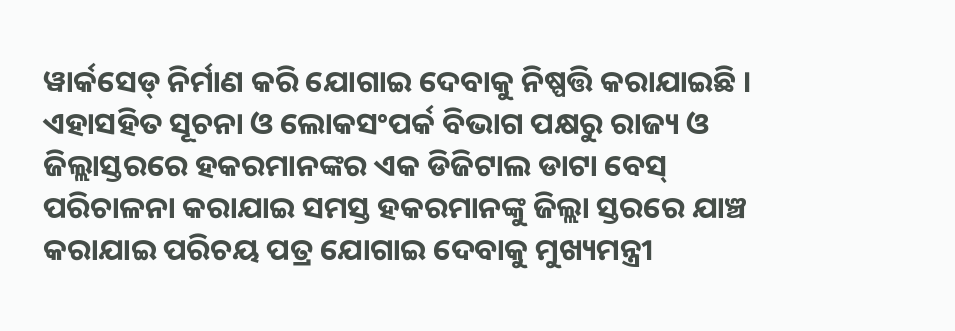ୱାର୍କସେଡ୍ ନିର୍ମାଣ କରି ଯୋଗାଇ ଦେବାକୁ ନିଷ୍ପତ୍ତି କରାଯାଇଛି । ଏହାସହିତ ସୂଚନା ଓ ଲୋକସଂପର୍କ ବିଭାଗ ପକ୍ଷରୁ ରାଜ୍ୟ ଓ ଜିଲ୍ଲାସ୍ତରରେ ହକରମାନଙ୍କର ଏକ ଡିଜିଟାଲ ଡାଟା ବେସ୍ ପରିଚାଳନା କରାଯାଇ ସମସ୍ତ ହକରମାନଙ୍କୁ ଜିଲ୍ଲା ସ୍ତରରେ ଯାଞ୍ଚ କରାଯାଇ ପରିଚୟ ପତ୍ର ଯୋଗାଇ ଦେବାକୁ ମୁଖ୍ୟମନ୍ତ୍ରୀ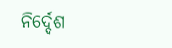ନିର୍ଦ୍ଦେଶ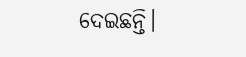ଦେଇଛନ୍ତି।